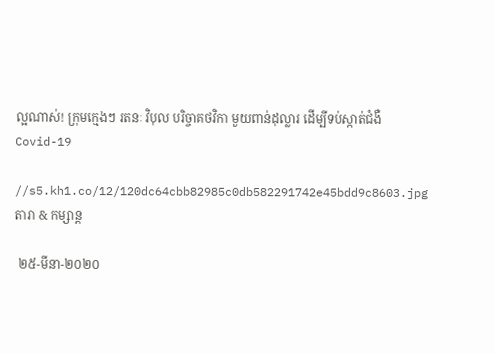ល្អណាស់! ក្រុមក្មេងៗ រតនៈ វិបុល បរិច្ចាគថវិកា មួយពាន់ដុល្លារ ដើម្បីទប់ស្កាត់ជំងឺ Covid-19

//s5.kh1.co/12/120dc64cbb82985c0db582291742e45bdd9c8603.jpg
តារា & កម្សាន្ដ

 ២៥-មីនា-២០២០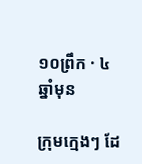១០ព្រឹក · ៤ ឆ្នាំមុន

ក្រុមក្មេងៗ ដែ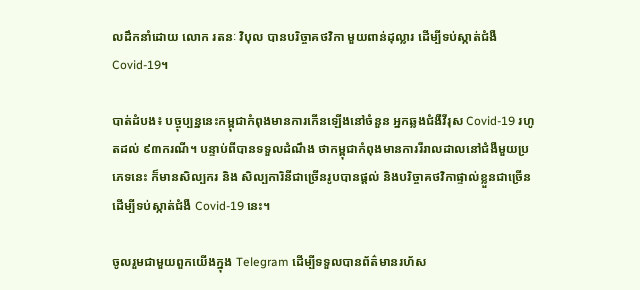លដឹកនាំដោយ លោក រតនៈ វិបុល បានបរិច្ចាគថវិកា មួយពាន់ដុល្លារ ដើម្បីទប់ស្កាត់ជំងឺ Covid-19។

បាត់ដំបង៖ បច្ចុប្បន្ននេះកម្ពុជាកំពុងមានការកើនឡើងនៅចំនួន អ្នកឆ្លងជំងឺវីរុស Covid-19 រហូតដល់ ៩៣ករណី។ បន្ទាប់ពីបានទទួលដំណឹង ថាកម្ពុជាកំពុងមានការរីរាលដាលនៅជំងឺមួយប្រភេទនេះ ក៏មានសិល្បករ និង សិល្បការិនីជាច្រើនរូបបានផ្ដល់ និងបរិច្ចាគថវិកាផ្ទាល់ខ្លួនជាច្រើន ដើម្បីទប់ស្កាត់ជំងឺ Covid-19 នេះ។

ចូលរួមជាមួយពួកយើងក្នុង Telegram ដើម្បីទទួលបានព័ត៌មានរហ័ស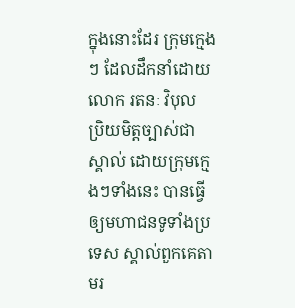ក្នុងនោះដែរ ក្រុមក្មេងៗ ដែលដឹកនាំដោយ លោក រតនៈ វិបុល ប្រិយមិត្តច្បាស់ជាស្គាល់ ដោយក្រុមក្មេងៗទាំងនេះ បានធ្វើឲ្យមហាជនទូទាំងប្រទេស ស្គាល់ពួកគេតាមរ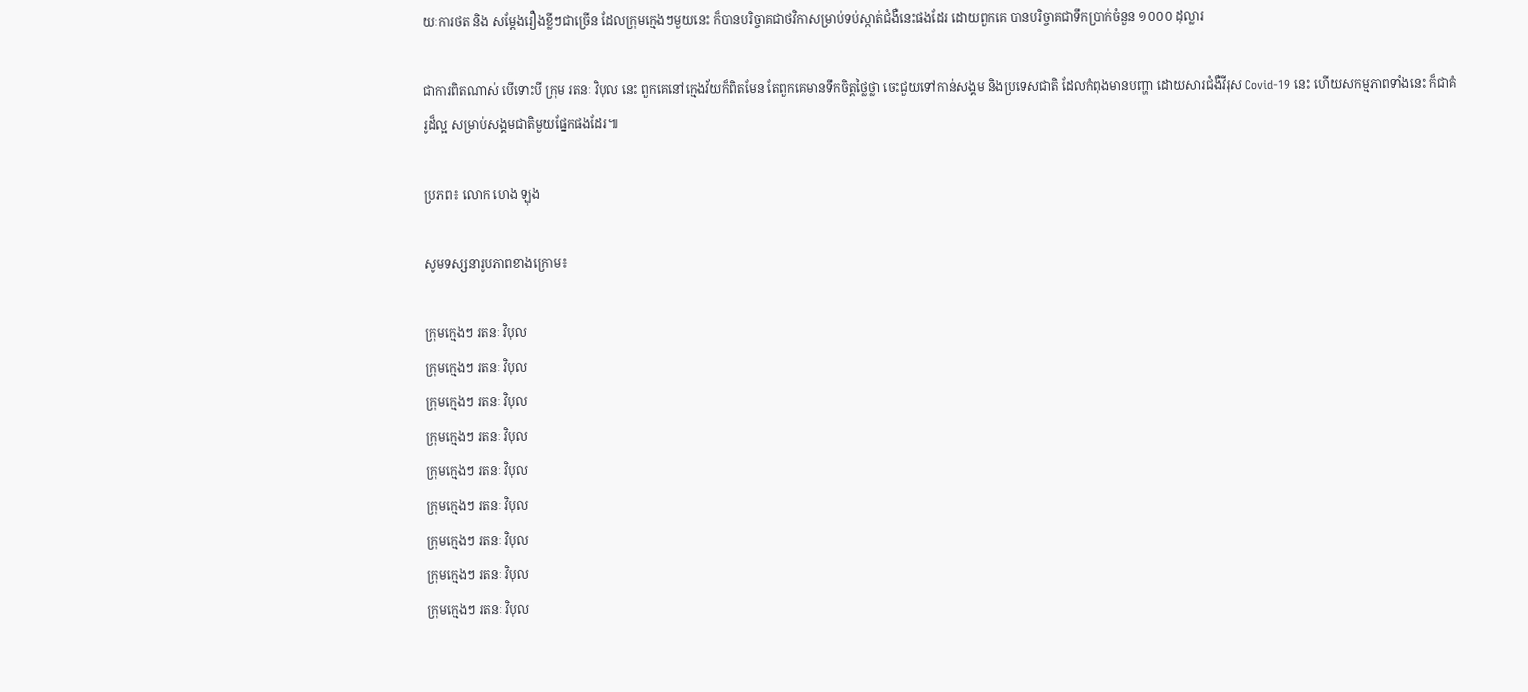យៈការថត និង សម្ដែងរឿងខ្លីៗជាច្រើន ដែលក្រុមក្មេងៗមួយនេះ ក៏បានបរិច្ចាគជាថវិកាសម្រាប់ទប់ស្កាត់ជំងឺនេះផងដែរ ដោយពួកគេ បានបរិច្ចាគជាទឹកប្រាក់ចំនួន ១០០០ ដុល្លារ

ជាការពិតណាស់ បើទោះបី ក្រុម រតនៈ វិបុល នេះ ពួកគេនៅក្មេងវ័យក៏ពិតមែន តែពួកគេមានទឹកចិត្តថ្លៃថ្លា ចេះជួយទៅកាន់សង្គម និងប្រទេសជាតិ ដែលកំពុងមានបញ្ហា ដោយសារជំងឺវីរុស Covid-19 នេះ ហើយសកម្មភាពទាំងនេះ ក៏ជាគំរូដ៏ល្អ សម្រាប់សង្គមជាតិមួយផ្នែកផងដែរ៕

ប្រភព៖ លោក ហេង ឡុង

សូមទស្សនារូបភាពខាងក្រោម៖

ក្រុមក្មេងៗ រតនៈ វិបុល
ក្រុមក្មេងៗ រតនៈ វិបុល
ក្រុមក្មេងៗ រតនៈ វិបុល
ក្រុមក្មេងៗ រតនៈ វិបុល
ក្រុមក្មេងៗ រតនៈ វិបុល
ក្រុមក្មេងៗ រតនៈ វិបុល
ក្រុមក្មេងៗ រតនៈ វិបុល
ក្រុមក្មេងៗ រតនៈ វិបុល
ក្រុមក្មេងៗ រតនៈ វិបុល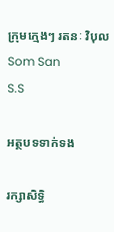ក្រុមក្មេងៗ រតនៈ វិបុល
Som San
S.S

អត្ថបទទាក់ទង

រក្សាសិទ្ធិ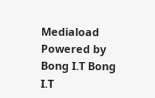Mediaload
Powered by Bong I.T Bong I.T